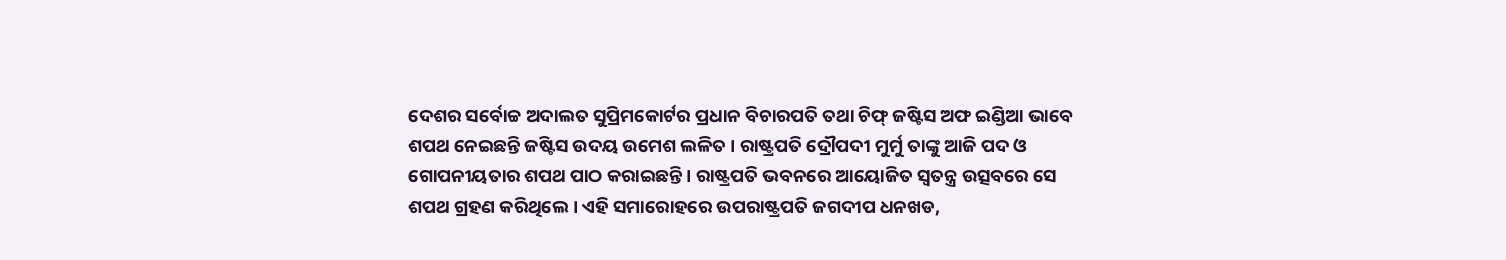ଦେଶର ସର୍ବୋଚ୍ଚ ଅଦାଲତ ସୁପ୍ରିମକୋର୍ଟର ପ୍ରଧାନ ବିଚାରପତି ତଥା ଚିଫ୍ ଜଷ୍ଟିସ ଅଫ ଇଣ୍ଡିଆ ଭାବେ ଶପଥ ନେଇଛନ୍ତି ଜଷ୍ଟିସ ଉଦୟ ଉମେଶ ଲଳିତ । ରାଷ୍ଟ୍ରପତି ଦ୍ରୌପଦୀ ମୁର୍ମୁ ତାଙ୍କୁ ଆଜି ପଦ ଓ ଗୋପନୀୟତାର ଶପଥ ପାଠ କରାଇଛନ୍ତି । ରାଷ୍ଟ୍ରପତି ଭବନରେ ଆୟୋଜିତ ସ୍ବତନ୍ତ୍ର ଉତ୍ସବରେ ସେ ଶପଥ ଗ୍ରହଣ କରିଥିଲେ । ଏହି ସମାରୋହରେ ଉପରାଷ୍ଟ୍ରପତି ଜଗଦୀପ ଧନଖଡ,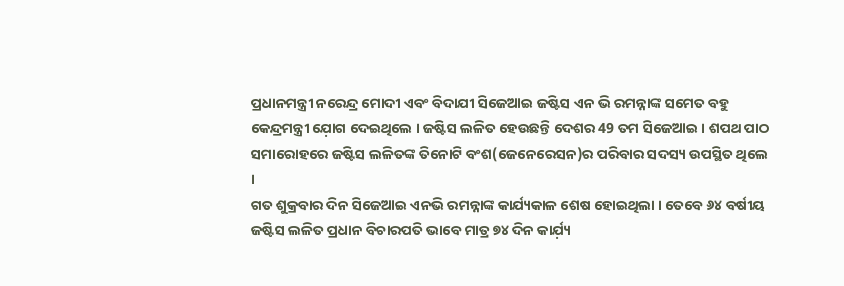ପ୍ରଧାନମନ୍ତ୍ରୀ ନରେନ୍ଦ୍ର ମୋଦୀ ଏବଂ ବିଦାଯୀ ସିଜେଆଇ ଜଷ୍ଟିସ ଏନ ଭି ରମନ୍ନାଙ୍କ ସମେତ ବହୁ କେନ୍ଦ୍ରମନ୍ତ୍ରୀ ଯ଼ୋଗ ଦେଇଥିଲେ । ଜଷ୍ଟିସ ଲଳିତ ହେଉଛନ୍ତି ଦେଶର 49 ତମ ସିଜେଆଇ । ଶପଥ ପାଠ ସମାରୋହରେ ଜଷ୍ଟିସ ଲଳିତଙ୍କ ତିନୋଟି ବଂଶ(ଜେନେରେସନ)ର ପରିବାର ସଦସ୍ୟ ଉପସ୍ଥିତ ଥିଲେ ।
ଗତ ଶୁକ୍ରବାର ଦିନ ସିଜେଆଇ ଏନଭି ରମନ୍ନାଙ୍କ କାର୍ଯ୍ୟକାଳ ଶେଷ ହୋଇଥିଲା । ତେବେ ୬୪ ବର୍ଷୀୟ ଜଷ୍ଟିସ ଲଳିତ ପ୍ରଧାନ ବିଚାରପତି ଭାବେ ମାତ୍ର ୭୪ ଦିନ କାର୍ଯ଼୍ୟ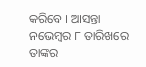କରିବେ । ଆସନ୍ତା ନଭେମ୍ବର ୮ ତାରିଖରେ ତାଙ୍କର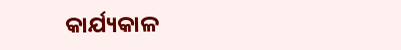କାର୍ଯ୍ୟକାଳ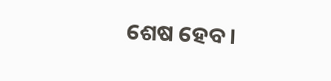ଶେଷ ହେବ ।